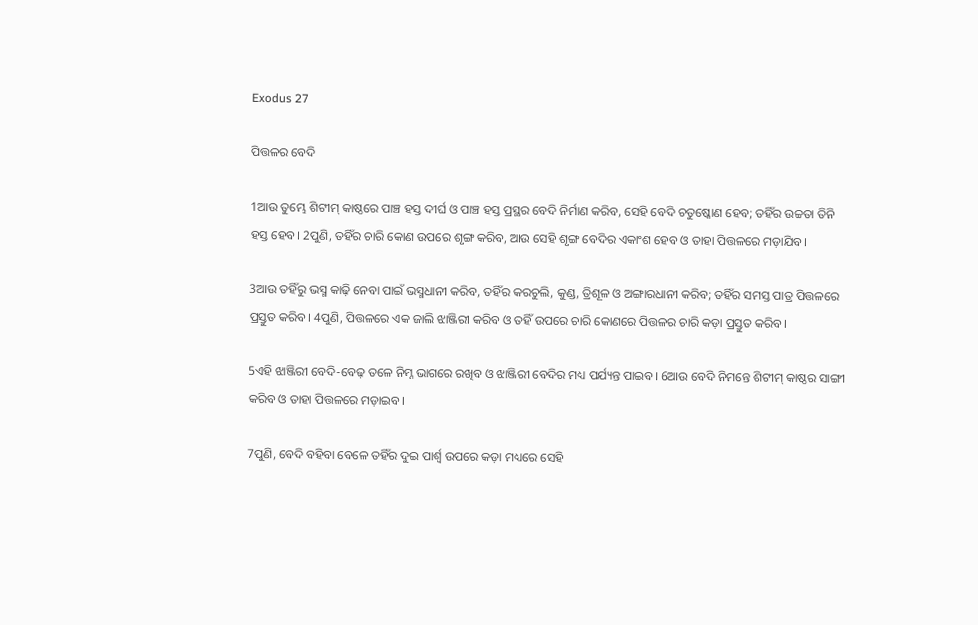Exodus 27

ପିତ୍ତଳର ବେଦି

1ଆଉ ତୁମ୍ଭେ ଶିଟୀମ୍‍ କାଷ୍ଠରେ ପାଞ୍ଚ ହସ୍ତ ଦୀର୍ଘ ଓ ପାଞ୍ଚ ହସ୍ତ ପ୍ରସ୍ଥର ବେଦି ନିର୍ମାଣ କରିବ, ସେହି ବେଦି ଚତୁଷ୍କୋଣ ହେବ; ତହିଁର ଉଚ୍ଚତା ତିନି ହସ୍ତ ହେବ। 2ପୁଣି, ତହିଁର ଚାରି କୋଣ ଉପରେ ଶୃଙ୍ଗ କରିବ, ଆଉ ସେହି ଶୃଙ୍ଗ ବେଦିର ଏକାଂଶ ହେବ ଓ ତାହା ପିତ୍ତଳରେ ମଡ଼ାଯିବ।

3ଆଉ ତହିଁରୁ ଭସ୍ମ କାଢ଼ି ନେବା ପାଇଁ ଭସ୍ମଧାନୀ କରିବ, ତହିଁର କରଚୁଲି, କୁଣ୍ଡ, ତ୍ରିଶୂଳ ଓ ଅଙ୍ଗାରଧାନୀ କରିବ; ତହିଁର ସମସ୍ତ ପାତ୍ର ପିତ୍ତଳରେ ପ୍ରସ୍ତୁତ କରିବ। 4ପୁଣି, ପିତ୍ତଳରେ ଏକ ଜାଲି ଝାଞ୍ଜିରୀ କରିବ ଓ ତହିଁ ଉପରେ ଚାରି କୋଣରେ ପିତ୍ତଳର ଚାରି କଡ଼ା ପ୍ରସ୍ତୁତ କରିବ।

5ଏହି ଝାଞ୍ଜିରୀ ବେଦି-ବେଢ଼ ତଳେ ନିମ୍ନ ଭାଗରେ ରଖିବ ଓ ଝାଞ୍ଜିରୀ ବେଦିର ମଧ୍ୟ ପର୍ଯ୍ୟନ୍ତ ପାଇବ। 6ଆଉ ବେଦି ନିମନ୍ତେ ଶିଟୀମ୍‍ କାଷ୍ଠର ସାଙ୍ଗୀ କରିବ ଓ ତାହା ପିତ୍ତଳରେ ମଡ଼ାଇବ।

7ପୁଣି, ବେଦି ବହିବା ବେଳେ ତହିଁର ଦୁଇ ପାର୍ଶ୍ୱ ଉପରେ କଡ଼ା ମଧ୍ୟରେ ସେହି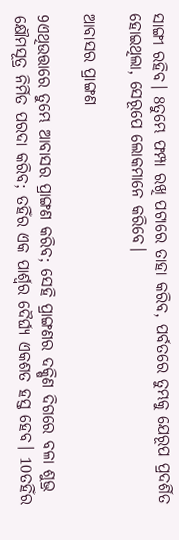ସାଙ୍ଗୀ ରହିବ। 8ତୁମ୍ଭେ ଫମ୍ପା ରଖି ପଟାରେ ତାହା କରିବ, ପର୍ବତରେ ତୁମ୍ଭକୁ ଯେରୂପ ପ୍ରଦର୍ଶିତ ହୋଇଥିଲା, ସେରୂପେ ଲୋକମାନେ କରିବେ।

ଆବାସର ପ୍ରାଙ୍ଗଣ

9ଏଥିଉତ୍ତାରେ ତୁମ୍ଭେ ଆବାସର ପ୍ରାଙ୍ଗଣ କରିବ; ସେହି ପ୍ରାଙ୍ଗଣର ଦକ୍ଷିଣ ଦିଗରେ ବଳା ଶୁଭ୍ର କ୍ଷୌମସୂତ୍ର ନିର୍ମିତ ପରଦା କରିବ; ତହିଁର ଏକ ପାର୍ଶ୍ୱର ଦୈର୍ଘ୍ୟ ଏକଶତ ହସ୍ତ ହେବ। 10ତହିଁର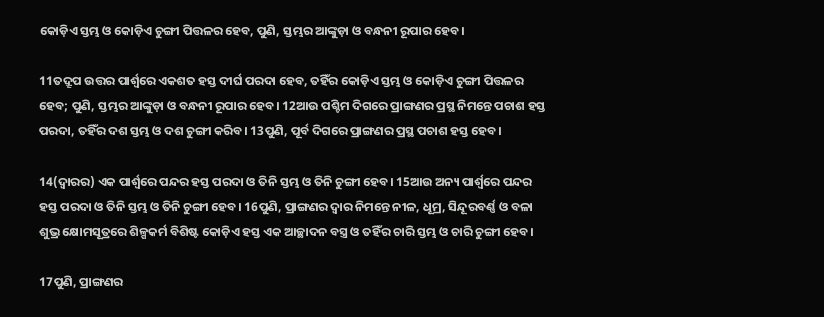କୋଡ଼ିଏ ସ୍ତମ୍ଭ ଓ କୋଡ଼ିଏ ଚୁଙ୍ଗୀ ପିତ୍ତଳର ହେବ, ପୁଣି, ସ୍ତମ୍ଭର ଆଙ୍କୁଡ଼ା ଓ ବନ୍ଧନୀ ରୂପାର ହେବ।

11ତଦ୍ରୂପ ଉତ୍ତର ପାର୍ଶ୍ୱରେ ଏକଶତ ହସ୍ତ ଦୀର୍ଘ ପରଦା ହେବ, ତହିଁର କୋଡ଼ିଏ ସ୍ତମ୍ଭ ଓ କୋଡ଼ିଏ ଚୁଙ୍ଗୀ ପିତ୍ତଳର ହେବ; ପୁଣି, ସ୍ତମ୍ଭର ଆଙ୍କୁଡ଼ା ଓ ବନ୍ଧନୀ ରୂପାର ହେବ। 12ଆଉ ପଶ୍ଚିମ ଦିଗରେ ପ୍ରାଙ୍ଗଣର ପ୍ରସ୍ଥ ନିମନ୍ତେ ପଚାଶ ହସ୍ତ ପରଦା, ତହିଁର ଦଶ ସ୍ତମ୍ଭ ଓ ଦଶ ଚୁଙ୍ଗୀ କରିବ। 13ପୁଣି, ପୂର୍ବ ଦିଗରେ ପ୍ରାଙ୍ଗଣର ପ୍ରସ୍ଥ ପଚାଶ ହସ୍ତ ହେବ।

14(ଦ୍ୱାରର) ଏକ ପାର୍ଶ୍ୱରେ ପନ୍ଦର ହସ୍ତ ପରଦା ଓ ତିନି ସ୍ତମ୍ଭ ଓ ତିନି ଚୁଙ୍ଗୀ ହେବ। 15ଆଉ ଅନ୍ୟ ପାର୍ଶ୍ୱରେ ପନ୍ଦର ହସ୍ତ ପରଦା ଓ ତିନି ସ୍ତମ୍ଭ ଓ ତିନି ଚୁଙ୍ଗୀ ହେବ। 16ପୁଣି, ପ୍ରାଙ୍ଗଣର ଦ୍ୱାର ନିମନ୍ତେ ନୀଳ, ଧୂମ୍ର, ସିନ୍ଦୂରବର୍ଣ୍ଣ ଓ ବଳା ଶୁଭ୍ର କ୍ଷୋମସୂତ୍ରରେ ଶିଳ୍ପକର୍ମ ବିଶିଷ୍ଟ କୋଡ଼ିଏ ହସ୍ତ ଏକ ଆଚ୍ଛାଦନ ବସ୍ତ୍ର ଓ ତହିଁର ଚାରି ସ୍ତମ୍ଭ ଓ ଚାରି ଚୁଙ୍ଗୀ ହେବ।

17ପୁଣି, ପ୍ରାଙ୍ଗଣର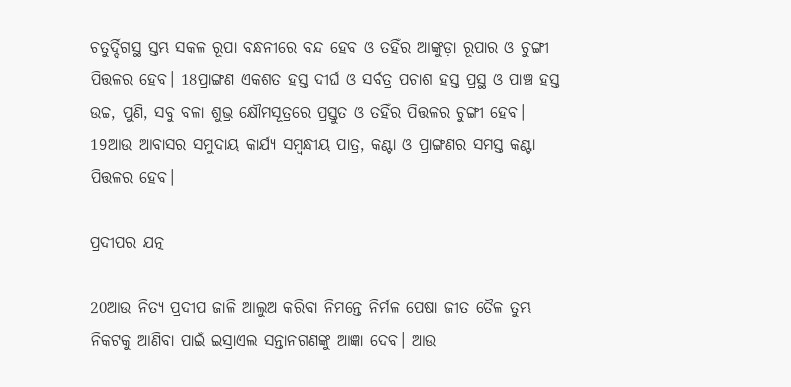ଚତୁର୍ଦ୍ଦିଗସ୍ଥ ସ୍ତମ୍ଭ ସକଳ ରୂପା ବନ୍ଧନୀରେ ବନ୍ଦ ହେବ ଓ ତହିଁର ଆଙ୍କୁଡ଼ା ରୂପାର ଓ ଚୁଙ୍ଗୀ ପିତ୍ତଳର ହେବ। 18ପ୍ରାଙ୍ଗଣ ଏକଶତ ହସ୍ତ ଦୀର୍ଘ ଓ ସର୍ବତ୍ର ପଚାଶ ହସ୍ତ ପ୍ରସ୍ଥ ଓ ପାଞ୍ଚ ହସ୍ତ ଉଚ୍ଚ, ପୁଣି, ସବୁ ବଳା ଶୁଭ୍ର କ୍ଷୌମସୂତ୍ରରେ ପ୍ରସ୍ତୁତ ଓ ତହିଁର ପିତ୍ତଳର ଚୁଙ୍ଗୀ ହେବ। 19ଆଉ ଆବାସର ସମୁଦାୟ କାର୍ଯ୍ୟ ସମ୍ବନ୍ଧୀୟ ପାତ୍ର, କଣ୍ଟା ଓ ପ୍ରାଙ୍ଗଣର ସମସ୍ତ କଣ୍ଟା ପିତ୍ତଳର ହେବ।

ପ୍ରଦୀପର ଯତ୍ନ

20ଆଉ ନିତ୍ୟ ପ୍ରଦୀପ ଜାଳି ଆଲୁଅ କରିବା ନିମନ୍ତେ ନିର୍ମଳ ପେଷା ଜୀତ ତୈଳ ତୁମ୍ଭ ନିକଟକୁ ଆଣିବା ପାଇଁ ଇସ୍ରାଏଲ ସନ୍ତାନଗଣଙ୍କୁ ଆଜ୍ଞା ଦେବ। ଆଉ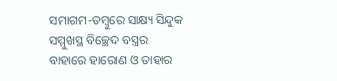ସମାଗମ-ତମ୍ବୁରେ ସାକ୍ଷ୍ୟ ସିନ୍ଦୁକ ସମ୍ମୁଖସ୍ଥ ବିଚ୍ଛେଦ ବସ୍ତ୍ରର ବାହାରେ ହାରୋଣ ଓ ତାହାର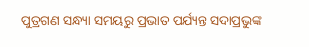ପୁତ୍ରଗଣ ସନ୍ଧ୍ୟା ସମୟରୁ ପ୍ରଭାତ ପର୍ଯ୍ୟନ୍ତ ସଦାପ୍ରଭୁଙ୍କ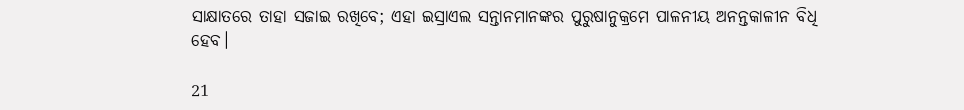ସାକ୍ଷାତରେ ତାହା ସଜାଇ ରଖିବେ; ଏହା ଇସ୍ରାଏଲ ସନ୍ତାନମାନଙ୍କର ପୁରୁଷାନୁକ୍ରମେ ପାଳନୀୟ ଅନନ୍ତକାଳୀନ ବିଧି ହେବ।

21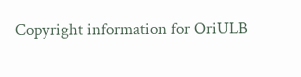Copyright information for OriULB